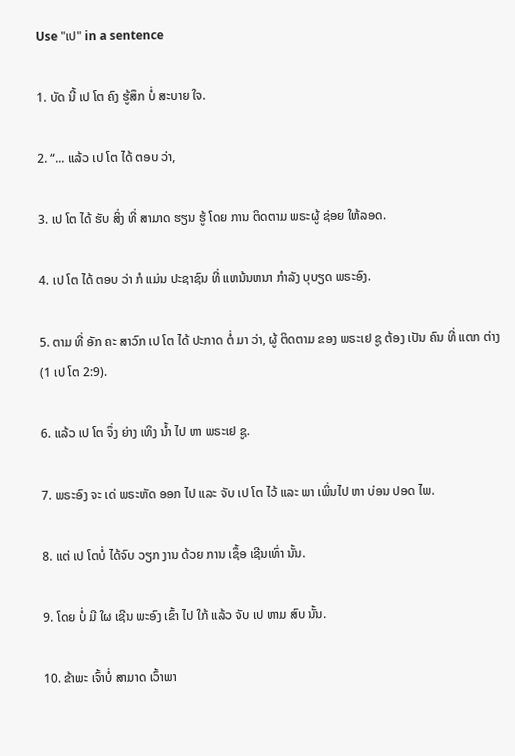Use "ເປ" in a sentence

1. ບັດ ນີ້ ເປ ໂຕ ຄົງ ຮູ້ສຶກ ບໍ່ ສະບາຍ ໃຈ.

2. “... ແລ້ວ ເປ ໂຕ ໄດ້ ຕອບ ວ່າ,

3. ເປ ໂຕ ໄດ້ ຮັບ ສິ່ງ ທີ່ ສາມາດ ຮຽນ ຮູ້ ໂດຍ ການ ຕິດຕາມ ພຣະຜູ້ ຊ່ອຍ ໃຫ້ລອດ.

4. ເປ ໂຕ ໄດ້ ຕອບ ວ່າ ກໍ ແມ່ນ ປະຊາຊົນ ທີ່ ແຫນ້ນຫນາ ກໍາລັງ ບຸບຽດ ພຣະອົງ.

5. ຕາມ ທີ່ ອັກ ຄະ ສາວົກ ເປ ໂຕ ໄດ້ ປະກາດ ຕໍ່ ມາ ວ່າ, ຜູ້ ຕິດຕາມ ຂອງ ພຣະເຢ ຊູ ຕ້ອງ ເປັນ ຄົນ ທີ່ ແຕກ ຕ່າງ (1 ເປ ໂຕ 2:9).

6. ແລ້ວ ເປ ໂຕ ຈຶ່ງ ຍ່າງ ເທິງ ນ້ຳ ໄປ ຫາ ພຣະເຢ ຊູ.

7. ພຣະອົງ ຈະ ເດ່ ພຣະຫັດ ອອກ ໄປ ແລະ ຈັບ ເປ ໂຕ ໄວ້ ແລະ ພາ ເພິ່ນໄປ ຫາ ບ່ອນ ປອດ ໄພ.

8. ແຕ່ ເປ ໂຕບໍ່ ໄດ້ຈົບ ວຽກ ງານ ດ້ວຍ ການ ເຊຶ້ອ ເຊີນເທົ່າ ນັ້ນ.

9. ໂດຍ ບໍ່ ມີ ໃຜ ເຊີນ ພະອົງ ເຂົ້າ ໄປ ໃກ້ ແລ້ວ ຈັບ ເປ ຫາມ ສົບ ນັ້ນ.

10. ຂ້າພະ ເຈົ້າບໍ່ ສາມາດ ເວົ້າພາ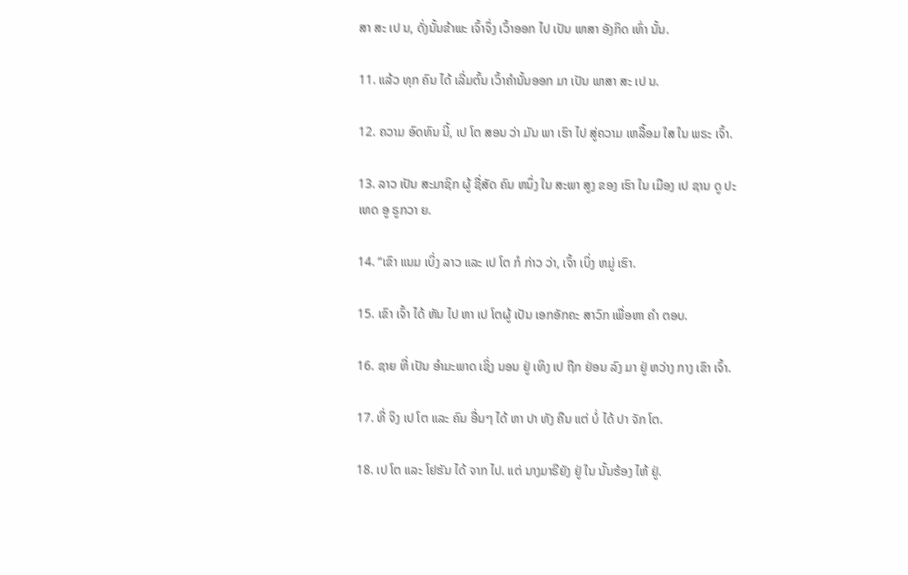ສາ ສະ ເປ ນ, ດັ່ງນັ້ນຂ້າພະ ເຈົ້າຈຶ່ງ ເວົ້າອອກ ໄປ ເປັນ ພາສາ ອັງກິດ ເທົ່າ ນັ້ນ.

11. ແລ້ວ ທຸກ ຄົນ ໄດ້ ເລີ່ມຕົ້ນ ເວົ້າຄໍານັ້ນອອກ ມາ ເປັນ ພາສາ ສະ ເປ ນ.

12. ຄວາມ ອົດທົນ ນີ້, ເປ ໂຕ ສອນ ວ່າ ມັນ ພາ ເຮົາ ໄປ ສູ່ຄວາມ ເຫລື້ອມ ໃສ ໃນ ພຣະ ເຈົ້າ.

13. ລາວ ເປັນ ສະມາຊິກ ຜູ້ ຊື່ສັດ ຄົນ ຫນຶ່ງ ໃນ ສະພາ ສູງ ຂອງ ເຮົາ ໃນ ເມືອງ ເປ ຊານ ດູ ປະເທດ ອູ ຣູກວາ ຍ.

14. “ເຂົາ ແນມ ເບິ່ງ ລາວ ແລະ ເປ ໂຕ ກໍ ກ່າວ ວ່າ, ເຈົ້າ ເບິ່ງ ຫມູ່ ເຮົາ.

15. ເຂົາ ເຈົ້າ ໄດ້ ຫັນ ໄປ ຫາ ເປ ໂຕຜູ້ ເປັນ ເອກອັກຄະ ສາວົກ ເພື່ອຫາ ຄໍາ ຕອບ.

16. ຊາຍ ທີ່ ເປັນ ອໍາມະພາດ ເຊິ່ງ ນອນ ຢູ່ ເທິງ ເປ ຖືກ ຢ່ອນ ລົງ ມາ ຢູ່ ຫວ່າງ ກາງ ເຂົາ ເຈົ້າ.

17. ທີ່ ຈິງ ເປ ໂຕ ແລະ ຄົນ ອື່ນໆ ໄດ້ ຫາ ປາ ທັງ ຄືນ ແຕ່ ບໍ່ ໄດ້ ປາ ຈັກ ໂຕ.

18. ເປ ໂຕ ແລະ ໂຢຮັນ ໄດ້ ຈາກ ໄປ. ແຕ່ ນາງມາຣີຍັງ ຢູ່ ໃນ ນັ້ນຮ້ອງ ໄຫ້ ຢູ່.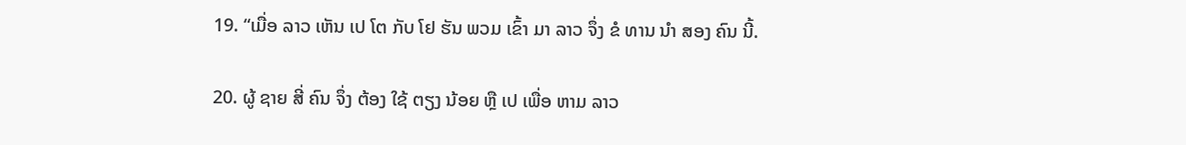19. “ເມື່ອ ລາວ ເຫັນ ເປ ໂຕ ກັບ ໂຢ ຮັນ ພວມ ເຂົ້າ ມາ ລາວ ຈຶ່ງ ຂໍ ທານ ນໍາ ສອງ ຄົນ ນີ້.

20. ຜູ້ ຊາຍ ສີ່ ຄົນ ຈຶ່ງ ຕ້ອງ ໃຊ້ ຕຽງ ນ້ອຍ ຫຼື ເປ ເພື່ອ ຫາມ ລາວ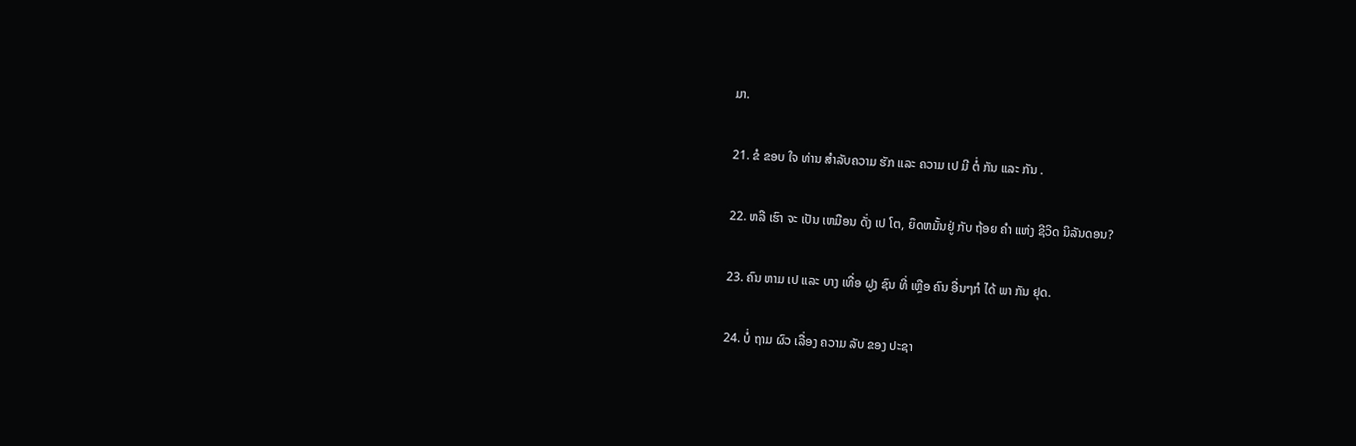ມາ.

21. ຂໍ ຂອບ ໃຈ ທ່ານ ສໍາລັບຄວາມ ຮັກ ແລະ ຄວາມ ເປ ມີ ຕໍ່ ກັນ ແລະ ກັນ .

22. ຫລື ເຮົາ ຈະ ເປັນ ເຫມືອນ ດັ່ງ ເປ ໂຕ, ຍຶດຫມັ້ນຢູ່ ກັບ ຖ້ອຍ ຄໍາ ແຫ່ງ ຊີວິດ ນິລັນດອນ?

23. ຄົນ ຫາມ ເປ ແລະ ບາງ ເທື່ອ ຝູງ ຊົນ ທີ່ ເຫຼືອ ຄົນ ອື່ນໆກໍ ໄດ້ ພາ ກັນ ຢຸດ.

24. ບໍ່ ຖາມ ຜົວ ເລື່ອງ ຄວາມ ລັບ ຂອງ ປະຊາ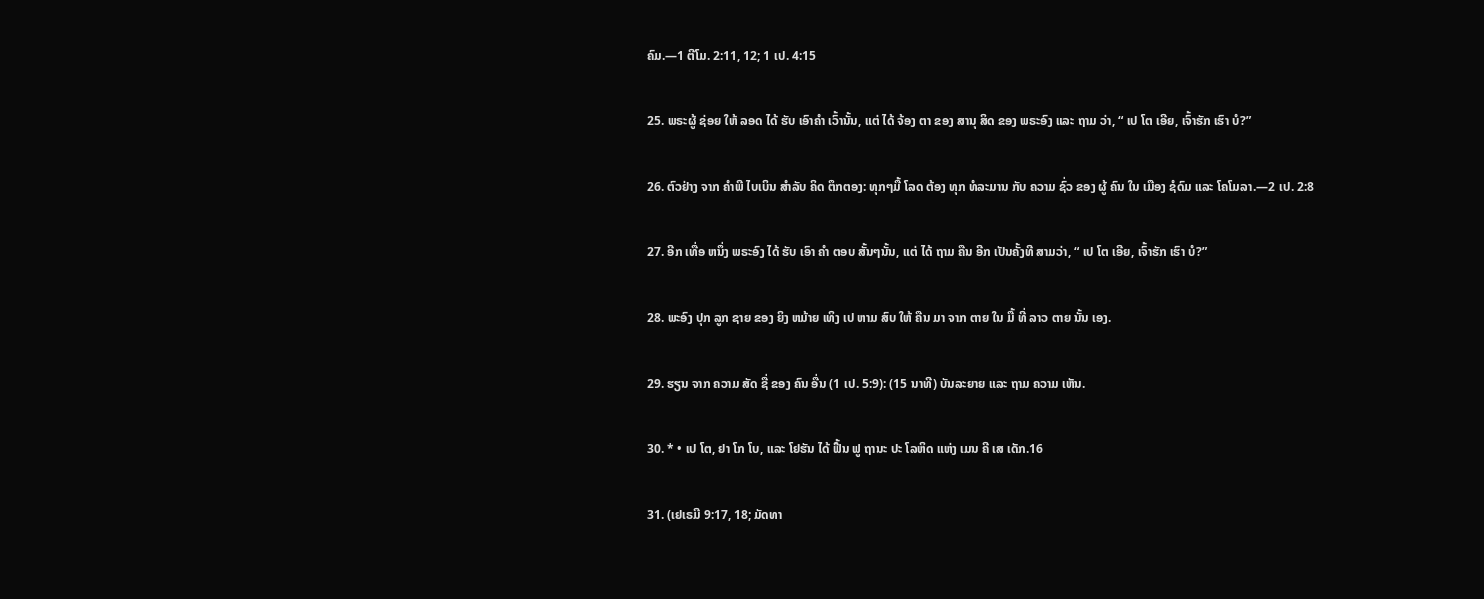ຄົມ.—1 ຕີໂມ. 2:11, 12; 1 ເປ. 4:15

25. ພຣະຜູ້ ຊ່ອຍ ໃຫ້ ລອດ ໄດ້ ຮັບ ເອົາຄໍາ ເວົ້ານັ້ນ, ແຕ່ ໄດ້ ຈ້ອງ ຕາ ຂອງ ສານຸ ສິດ ຂອງ ພຣະອົງ ແລະ ຖາມ ວ່າ, “ ເປ ໂຕ ເອີຍ, ເຈົ້າຮັກ ເຮົາ ບໍ?”

26. ຕົວຢ່າງ ຈາກ ຄໍາພີ ໄບເບິນ ສໍາລັບ ຄິດ ຕຶກຕອງ: ທຸກໆມື້ ໂລດ ຕ້ອງ ທຸກ ທໍລະມານ ກັບ ຄວາມ ຊົ່ວ ຂອງ ຜູ້ ຄົນ ໃນ ເມືອງ ຊໍດົມ ແລະ ໂຄໂມລາ.—2 ເປ. 2:8

27. ອີກ ເທື່ອ ຫນຶ່ງ ພຣະອົງ ໄດ້ ຮັບ ເອົາ ຄໍາ ຕອບ ສັ້ນໆນັ້ນ, ແຕ່ ໄດ້ ຖາມ ຄືນ ອີກ ເປັນຄັ້ງທີ ສາມວ່າ, “ ເປ ໂຕ ເອີຍ, ເຈົ້າຮັກ ເຮົາ ບໍ?”

28. ພະອົງ ປຸກ ລູກ ຊາຍ ຂອງ ຍິງ ຫມ້າຍ ເທິງ ເປ ຫາມ ສົບ ໃຫ້ ຄືນ ມາ ຈາກ ຕາຍ ໃນ ມື້ ທີ່ ລາວ ຕາຍ ນັ້ນ ເອງ.

29. ຮຽນ ຈາກ ຄວາມ ສັດ ຊື່ ຂອງ ຄົນ ອື່ນ (1 ເປ. 5:9): (15 ນາທີ) ບັນລະຍາຍ ແລະ ຖາມ ຄວາມ ເຫັນ.

30. * • ເປ ໂຕ, ຢາ ໂກ ໂບ, ແລະ ໂຢຮັນ ໄດ້ ຟື້ນ ຟູ ຖານະ ປະ ໂລຫິດ ແຫ່ງ ເມນ ຄີ ເສ ເດັກ.16

31. (ເຢເຣມີ 9:17, 18; ມັດທາ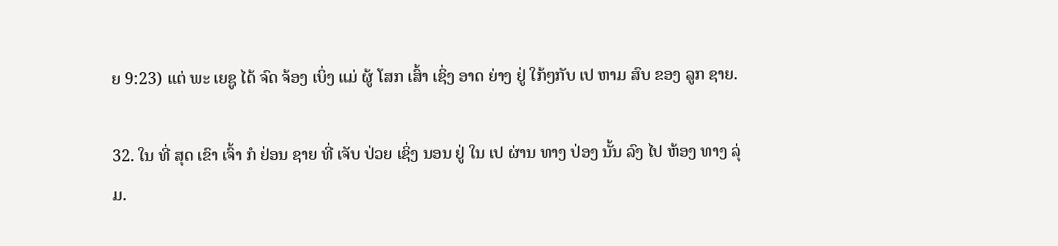ຍ 9:23) ແຕ່ ພະ ເຍຊູ ໄດ້ ຈົດ ຈ້ອງ ເບິ່ງ ແມ່ ຜູ້ ໂສກ ເສົ້າ ເຊິ່ງ ອາດ ຍ່າງ ຢູ່ ໃກ້ໆກັບ ເປ ຫາມ ສົບ ຂອງ ລູກ ຊາຍ.

32. ໃນ ທີ່ ສຸດ ເຂົາ ເຈົ້າ ກໍ ຢ່ອນ ຊາຍ ທີ່ ເຈັບ ປ່ວຍ ເຊິ່ງ ນອນ ຢູ່ ໃນ ເປ ຜ່ານ ທາງ ປ່ອງ ນັ້ນ ລົງ ໄປ ຫ້ອງ ທາງ ລຸ່ມ.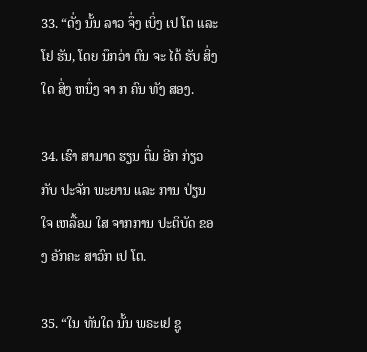33. “ດັ່ງ ນັ້ນ ລາວ ຈຶ່ງ ເບິ່ງ ເປ ໂຕ ແລະ ໂຢ ຮັນ, ໂດຍ ນຶກວ່າ ຕົນ ຈະ ໄດ້ ຮັບ ສິ່ງ ໃດ ສິ່ງ ຫນຶ່ງ ຈາ ກ ຄົນ ທັງ ສອງ.

34. ເຮົາ ສາມາດ ຮຽນ ຕື່ມ ອີກ ກ່ຽວ ກັບ ປະຈັກ ພະຍານ ແລະ ການ ປ່ຽນ ໃຈ ເຫລື້ອມ ໃສ ຈາກການ ປະຕິບັດ ຂອງ ອັກຄະ ສາວົກ ເປ ໂຕ.

35. “ໃນ ທັນໃດ ນັ້ນ ພຣະເຢ ຊູ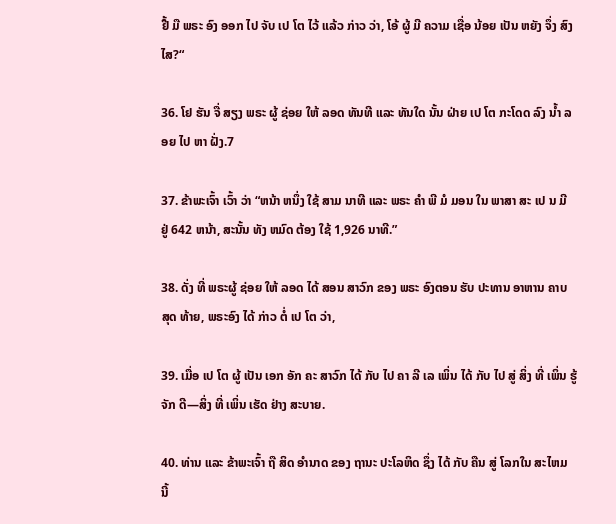ຢື້ ມື ພຣະ ອົງ ອອກ ໄປ ຈັບ ເປ ໂຕ ໄວ້ ແລ້ວ ກ່າວ ວ່າ, ໂອ້ ຜູ້ ມີ ຄວາມ ເຊື່ອ ນ້ອຍ ເປັນ ຫຍັງ ຈຶ່ງ ສົງໄສ?“

36. ໂຢ ຮັນ ຈື່ ສຽງ ພຣະ ຜູ້ ຊ່ອຍ ໃຫ້ ລອດ ທັນທີ ແລະ ທັນໃດ ນັ້ນ ຝ່າຍ ເປ ໂຕ ກະໂດດ ລົງ ນ້ຳ ລອຍ ໄປ ຫາ ຝັ່ງ.7

37. ຂ້າພະເຈົ້າ ເວົ້າ ວ່າ “ຫນ້າ ຫນຶ່ງ ໃຊ້ ສາມ ນາທີ ແລະ ພຣະ ຄໍາ ພີ ມໍ ມອນ ໃນ ພາສາ ສະ ເປ ນ ມີ ຢູ່ 642 ຫນ້າ, ສະນັ້ນ ທັງ ຫມົດ ຕ້ອງ ໃຊ້ 1,926 ນາທີ.”

38. ດັ່ງ ທີ່ ພຣະຜູ້ ຊ່ອຍ ໃຫ້ ລອດ ໄດ້ ສອນ ສາວົກ ຂອງ ພຣະ ອົງຕອນ ຮັບ ປະທານ ອາຫານ ຄາບ ສຸດ ທ້າຍ, ພຣະອົງ ໄດ້ ກ່າວ ຕໍ່ ເປ ໂຕ ວ່າ,

39. ເມື່ອ ເປ ໂຕ ຜູ້ ເປັນ ເອກ ອັກ ຄະ ສາວົກ ໄດ້ ກັບ ໄປ ຄາ ລີ ເລ ເພິ່ນ ໄດ້ ກັບ ໄປ ສູ່ ສິ່ງ ທີ່ ເພິ່ນ ຮູ້ຈັກ ດີ—ສິ່ງ ທີ່ ເພິ່ນ ເຮັດ ຢ່າງ ສະບາຍ.

40. ທ່ານ ແລະ ຂ້າພະເຈົ້າ ຖື ສິດ ອໍານາດ ຂອງ ຖານະ ປະໂລຫິດ ຊຶ່ງ ໄດ້ ກັບ ຄືນ ສູ່ ໂລກໃນ ສະໄຫມ ນີ້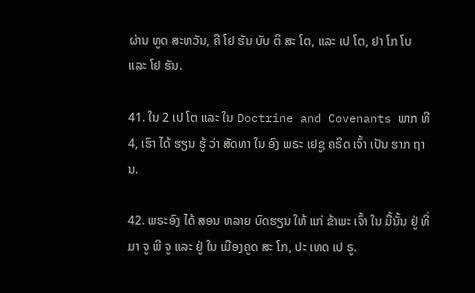ຜ່ານ ທູດ ສະຫວັນ, ຄື ໂຢ ຮັນ ບັບ ຕິ ສະ ໂຕ, ແລະ ເປ ໂຕ, ຢາ ໂກ ໂບ ແລະ ໂຢ ຮັນ.

41. ໃນ 2 ເປ ໂຕ ແລະ ໃນ Doctrine and Covenants ພາກ ທີ 4, ເຮົາ ໄດ້ ຮຽນ ຮູ້ ວ່າ ສັດທາ ໃນ ອົງ ພຣະ ເຢຊູ ຄຣິດ ເຈົ້າ ເປັນ ຮາກ ຖານ.

42. ພຣະອົງ ໄດ້ ສອນ ຫລາຍ ບົດຮຽນ ໃຫ້ ແກ່ ຂ້າພະ ເຈົ້າ ໃນ ມື້ນັ້ນ ຢູ່ ທີ່ ມາ ຈູ ພີ ຈູ ແລະ ຢູ່ ໃນ ເມືອງຄູດ ສະ ໂກ, ປະ ເທດ ເປ ຣູ.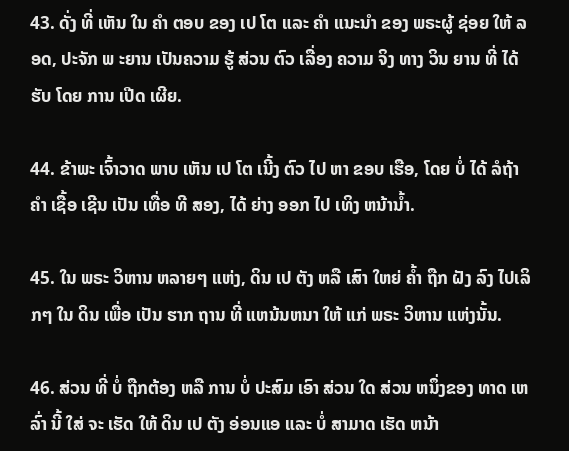43. ດັ່ງ ທີ່ ເຫັນ ໃນ ຄໍາ ຕອບ ຂອງ ເປ ໂຕ ແລະ ຄໍາ ແນະນໍາ ຂອງ ພຣະຜູ້ ຊ່ອຍ ໃຫ້ ລອດ, ປະຈັກ ພ ະຍານ ເປັນຄວາມ ຮູ້ ສ່ວນ ຕົວ ເລື່ອງ ຄວາມ ຈິງ ທາງ ວິນ ຍານ ທີ່ ໄດ້ ຮັບ ໂດຍ ການ ເປີດ ເຜີຍ.

44. ຂ້າພະ ເຈົ້າວາດ ພາບ ເຫັນ ເປ ໂຕ ເນີ້ງ ຕົວ ໄປ ຫາ ຂອບ ເຮືອ, ໂດຍ ບໍ່ ໄດ້ ລໍຖ້າ ຄໍາ ເຊື້ອ ເຊີນ ເປັນ ເທື່ອ ທີ ສອງ, ໄດ້ ຍ່າງ ອອກ ໄປ ເທິງ ຫນ້ານ້ຳ.

45. ໃນ ພຣະ ວິຫານ ຫລາຍໆ ແຫ່ງ, ດິນ ເປ ຕັງ ຫລື ເສົາ ໃຫຍ່ ຄ້ຳ ຖືກ ຝັງ ລົງ ໄປເລິກໆ ໃນ ດິນ ເພື່ອ ເປັນ ຮາກ ຖານ ທີ່ ແຫນ້ນຫນາ ໃຫ້ ແກ່ ພຣະ ວິຫານ ແຫ່ງນັ້ນ.

46. ສ່ວນ ທີ່ ບໍ່ ຖືກຕ້ອງ ຫລື ການ ບໍ່ ປະສົມ ເອົາ ສ່ວນ ໃດ ສ່ວນ ຫນຶ່ງຂອງ ທາດ ເຫລົ່າ ນີ້ ໃສ່ ຈະ ເຮັດ ໃຫ້ ດິນ ເປ ຕັງ ອ່ອນແອ ແລະ ບໍ່ ສາມາດ ເຮັດ ຫນ້າ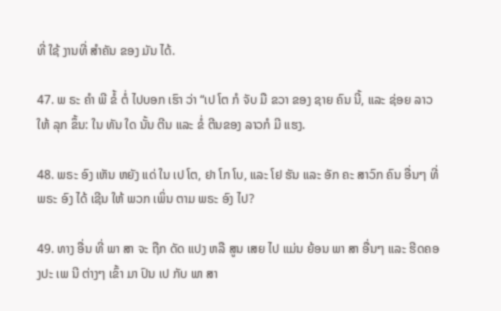ທີ່ ໃຊ້ ງານທີ່ ສໍາຄັນ ຂອງ ມັນ ໄດ້.

47. ພ ຣະ ຄໍາ ພີ ຂໍ້ ຕໍ່ ໄປບອກ ເຮົາ ວ່າ “ເປ ໂຕ ກໍ ຈັບ ມື ຂວາ ຂອງ ຊາຍ ຄົນ ນີ້, ແລະ ຊ່ອຍ ລາວ ໃຫ້ ລຸກ ຂຶ້ນ: ໃນ ທັນ ໃດ ນັ້ນ ຕີນ ແລະ ຂໍ່ ຕີນຂອງ ລາວກໍ ມີ ແຮງ.

48. ພຣະ ອົງ ເຫັນ ຫຍັງ ແດ່ ໃນ ເປ ໂຕ, ຢາ ໂກ ໂບ, ແລະ ໂຢ ຮັນ ແລະ ອັກ ຄະ ສາວົກ ຄົນ ອື່ນໆ ທີ່ ພຣະ ອົງ ໄດ້ ເຊີນ ໃຫ້ ພວກ ເພິ່ນ ຕາມ ພຣະ ອົງ ໄປ?

49. ທາງ ອື່ນ ທີ່ ພາ ສາ ຈະ ຖືກ ດັດ ແປງ ຫລື ສູນ ເສຍ ໄປ ແມ່ນ ຍ້ອນ ພາ ສາ ອື່ນໆ ແລະ ຮີດຄອງປະ ເພ ນີ ຕ່າງໆ ເຂົ້າ ມາ ປົນ ເປ ກັບ ພາ ສາ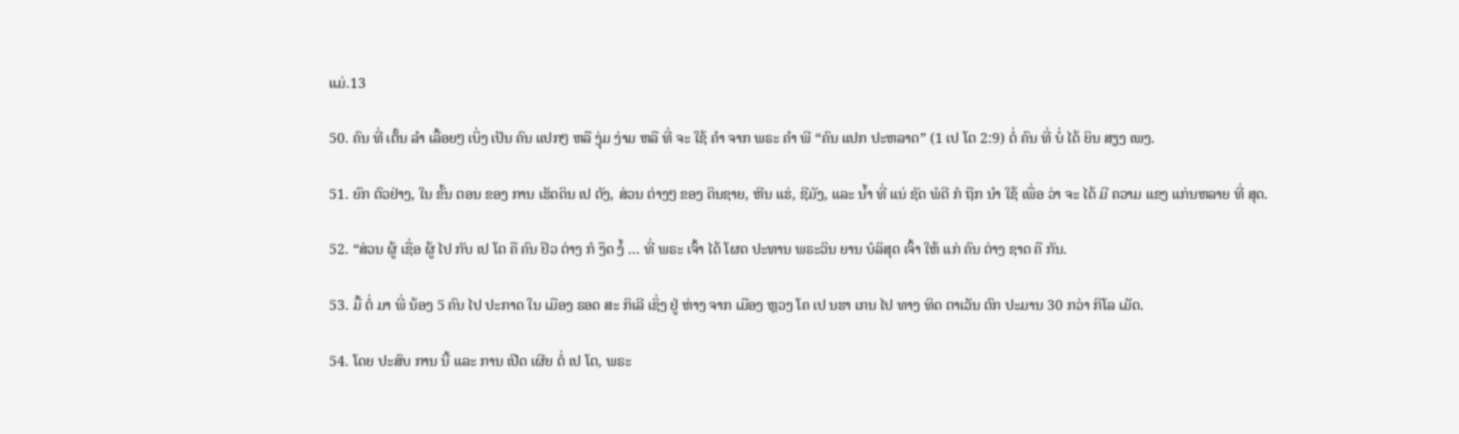ແມ່.13

50. ຄົນ ທີ່ ເຕັ້ນ ລໍາ ເລື້ອຍໆ ເບິ່ງ ເປັນ ຄົນ ແປກໆ ຫລື ງຸ່ມ ງ່າມ ຫລື ທີ່ ຈະ ໃຊ້ ຄໍາ ຈາກ ພຣະ ຄໍາ ພີ “ຄົນ ແປກ ປະຫລາດ” (1 ເປ ໂຕ 2:9) ຕໍ່ ຄົນ ທີ່ ບໍ່ ໄດ້ ຍິນ ສຽງ ເພງ.

51. ຍົກ ຕົວຢ່າງ, ໃນ ຂັ້ນ ຕອນ ຂອງ ການ ເຮັດດິນ ເປ ຕັງ, ສ່ວນ ຕ່າງໆ ຂອງ ດິນຊາຍ, ຫີນ ແຮ່, ຊີມັງ, ແລະ ນ້ຳ ທີ່ ແນ່ ຊັດ ພໍດີ ກໍ ຖືກ ນໍາ ໃຊ້ ເພື່ອ ວ່າ ຈະ ໄດ້ ມີ ຄວາມ ແຂງ ແກ່ນຫລາຍ ທີ່ ສຸດ.

52. “ສ່ວນ ຜູ້ ເຊື່ອ ຜູ້ ໄປ ກັບ ເປ ໂຕ ຄື ຄົນ ຢິວ ຕ່າງ ກໍ ງຶດ ງໍ້ ... ທີ່ ພຣະ ເຈົ້າ ໄດ້ ໂຜດ ປະທານ ພຣະວິນ ຍານ ບໍລິສຸດ ເຈົ້າ ໃຫ້ ແກ່ ຄົນ ຕ່າງ ຊາດ ຄື ກັນ.

53. ມື້ ຕໍ່ ມາ ພີ່ ນ້ອງ 5 ຄົນ ໄປ ປະກາດ ໃນ ເມືອງ ຣອດ ສະ ກິເລີ ເຊິ່ງ ຢູ່ ຫ່າງ ຈາກ ເມືອງ ຫຼວງ ໂຄ ເປ ນຮາ ເກນ ໄປ ທາງ ທິດ ຕາເວັນ ຕົກ ປະມານ 30 ກວ່າ ກິໂລ ເມັດ.

54. ໂດຍ ປະສົບ ການ ນີ້ ແລະ ການ ເປີດ ເຜີຍ ຕໍ່ ເປ ໂຕ, ພຣະ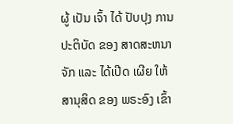ຜູ້ ເປັນ ເຈົ້າ ໄດ້ ປັບປຸງ ການ ປະຕິບັດ ຂອງ ສາດສະຫນາ ຈັກ ແລະ ໄດ້ເປີດ ເຜີຍ ໃຫ້ ສານຸສິດ ຂອງ ພຣະອົງ ເຂົ້າ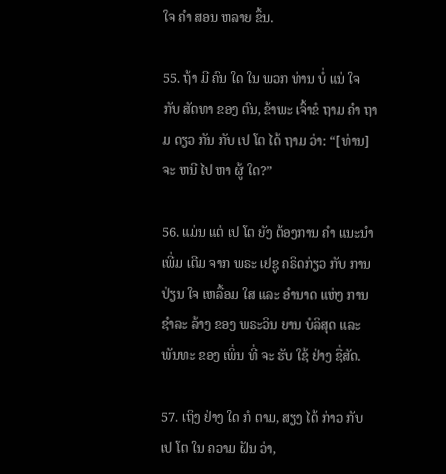ໃຈ ຄໍາ ສອນ ຫລາຍ ຂຶ້ນ.

55. ຖ້າ ມີ ຄົນ ໃດ ໃນ ພວກ ທ່ານ ບໍ່ ແນ່ ໃຈ ກັບ ສັດທາ ຂອງ ຕົນ, ຂ້າພະ ເຈົ້າຂໍ ຖາມ ຄໍາ ຖາມ ດຽວ ກັນ ກັບ ເປ ໂຕ ໄດ້ ຖາມ ວ່າ: “[ທ່ານ] ຈະ ຫນີ ໄປ ຫາ ຜູ້ ໃດ?”

56. ແມ່ນ ແຕ່ ເປ ໂຕ ຍັງ ຕ້ອງການ ຄໍາ ແນະນໍາ ເພີ່ມ ເຕີມ ຈາກ ພຣະ ເຢຊູ ຄຣິດກ່ຽວ ກັບ ການ ປ່ຽນ ໃຈ ເຫລື້ອມ ໃສ ແລະ ອໍານາດ ແຫ່ງ ການ ຊໍາລະ ລ້າງ ຂອງ ພຣະວິນ ຍານ ບໍລິສຸດ ແລະ ພັນທະ ຂອງ ເພິ່ນ ທີ່ ຈະ ຮັບ ໃຊ້ ຢ່າງ ຊື່ສັດ.

57. ເຖິງ ຢ່າງ ໃດ ກໍ ຕາມ, ສຽງ ໄດ້ ກ່າວ ກັບ ເປ ໂຕ ໃນ ຄວາມ ຝັນ ວ່າ,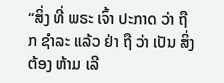“ສິ່ງ ທີ່ ພຣະ ເຈົ້າ ປະກາດ ວ່າ ຖືກ ຊໍາລະ ແລ້ວ ຢ່າ ຖື ວ່າ ເປັນ ສິ່ງ ຕ້ອງ ຫ້າມ ເລີ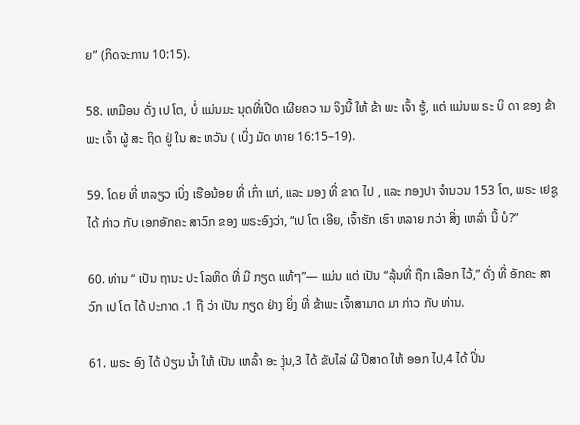ຍ” (ກິດຈະການ 10:15).

58. ເຫມືອນ ດັ່ງ ເປ ໂຕ, ບໍ່ ແມ່ນມະ ນຸດທີ່ເປີດ ເຜີຍຄວ າມ ຈິງນີ້ ໃຫ້ ຂ້າ ພະ ເຈົ້າ ຮູ້, ແຕ່ ແມ່ນພ ຣະ ບິ ດາ ຂອງ ຂ້າ ພະ ເຈົ້າ ຜູ້ ສະ ຖິດ ຢູ່ ໃນ ສະ ຫວັນ ( ເບິ່ງ ມັດ ທາຍ 16:15–19).

59. ໂດຍ ທີ່ ຫລຽວ ເບິ່ງ ເຮືອນ້ອຍ ທີ່ ເກົ່າ ແກ່, ແລະ ມອງ ທີ່ ຂາດ ໄປ , ແລະ ກອງປາ ຈໍານວນ 153 ໂຕ, ພຣະ ເຢຊູ ໄດ້ ກ່າວ ກັບ ເອກອັກຄະ ສາວົກ ຂອງ ພຣະອົງວ່າ, “ເປ ໂຕ ເອີຍ, ເຈົ້າຮັກ ເຮົາ ຫລາຍ ກວ່າ ສິ່ງ ເຫລົ່າ ນີ້ ບໍ?”

60. ທ່ານ “ ເປັນ ຖານະ ປະ ໂລຫິດ ທີ່ ມີ ກຽດ ແທ້ໆ”— ແມ່ນ ແຕ່ ເປັນ “ລຸ້ນທີ່ ຖືກ ເລືອກ ໄວ້,” ດັ່ງ ທີ່ ອັກຄະ ສາວົກ ເປ ໂຕ ໄດ້ ປະກາດ .1 ຖື ວ່າ ເປັນ ກຽດ ຢ່າງ ຍິ່ງ ທີ່ ຂ້າພະ ເຈົ້າສາມາດ ມາ ກ່າວ ກັບ ທ່ານ.

61. ພຣະ ອົງ ໄດ້ ປ່ຽນ ນ້ຳ ໃຫ້ ເປັນ ເຫລົ້າ ອະ ງຸ່ນ,3 ໄດ້ ຂັບໄລ່ ຜີ ປີສາດ ໃຫ້ ອອກ ໄປ,4 ໄດ້ ປິ່ນ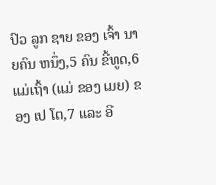ປົວ ລູກ ຊາຍ ຂອງ ເຈົ້າ ນາຍຄົນ ຫນຶ່ງ,5 ຄົນ ຂີ້ທູດ,6 ແມ່ເຖົ້າ (ແມ່ ຂອງ ເມຍ) ຂອງ ເປ ໂຕ,7 ແລະ ອີ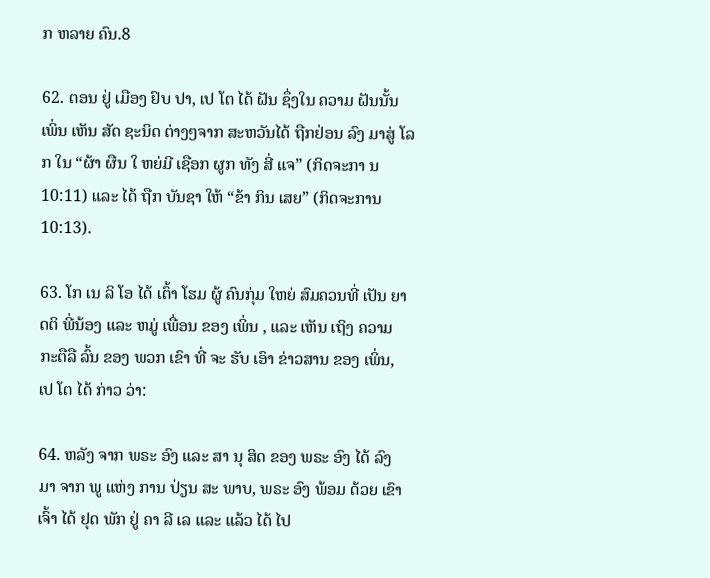ກ ຫລາຍ ຄົນ.8

62. ຕອນ ຢູ່ ເມືອງ ຢົບ ປາ, ເປ ໂຕ ໄດ້ ຝັນ ຊຶ່ງໃນ ຄວາມ ຝັນນັ້ນ ເພິ່ນ ເຫັນ ສັດ ຊະນິດ ຕ່າງໆຈາກ ສະຫວັນໄດ້ ຖືກຢ່ອນ ລົງ ມາສູ່ ໂລກ ໃນ “ຜ້າ ຜືນ ໃ ຫຍ່ມີ ເຊືອກ ຜູກ ທັງ ສີ່ ແຈ” (ກິດຈະກາ ນ 10:11) ແລະ ໄດ້ ຖືກ ບັນຊາ ໃຫ້ “ຂ້າ ກິນ ເສຍ” (ກິດຈະການ 10:13).

63. ໂກ ເນ ລິ ໂອ ໄດ້ ເຕົ້າ ໂຮມ ຜູ້ ຄົນກຸ່ມ ໃຫຍ່ ສົມຄວນທີ່ ເປັນ ຍາດຕິ ພີ່ນ້ອງ ແລະ ຫມູ່ ເພື່ອນ ຂອງ ເພິ່ນ , ແລະ ເຫັນ ເຖິງ ຄວາມ ກະຕືລື ລົ້ນ ຂອງ ພວກ ເຂົາ ທີ່ ຈະ ຮັບ ເອົາ ຂ່າວສານ ຂອງ ເພິ່ນ, ເປ ໂຕ ໄດ້ ກ່າວ ວ່າ:

64. ຫລັງ ຈາກ ພຣະ ອົງ ແລະ ສາ ນຸ ສິດ ຂອງ ພຣະ ອົງ ໄດ້ ລົງ ມາ ຈາກ ພູ ແຫ່ງ ການ ປ່ຽນ ສະ ພາບ, ພຣະ ອົງ ພ້ອມ ດ້ວຍ ເຂົາ ເຈົ້າ ໄດ້ ຢຸດ ພັກ ຢູ່ ຄາ ລີ ເລ ແລະ ແລ້ວ ໄດ້ ໄປ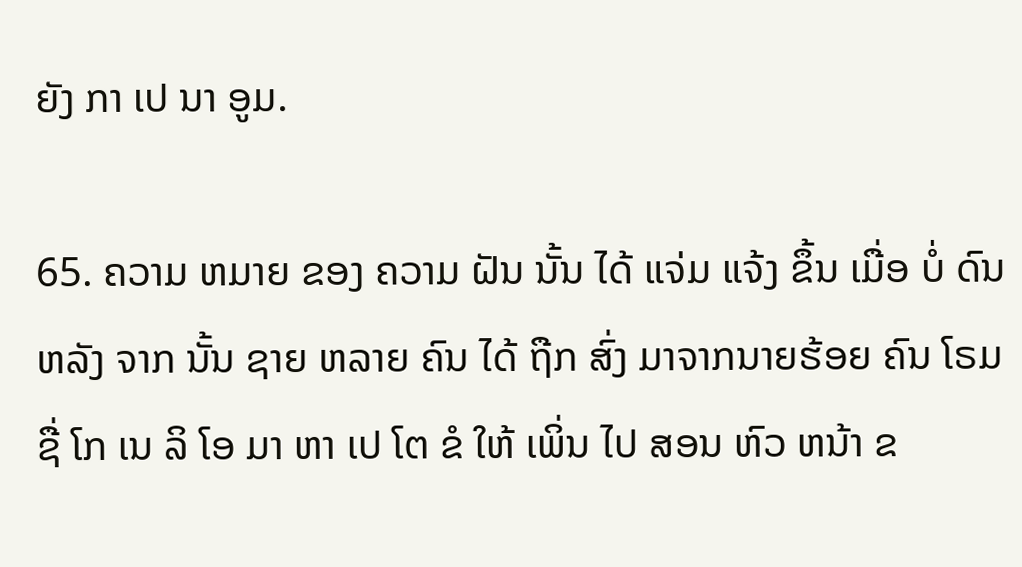ຍັງ ກາ ເປ ນາ ອູມ.

65. ຄວາມ ຫມາຍ ຂອງ ຄວາມ ຝັນ ນັ້ນ ໄດ້ ແຈ່ມ ແຈ້ງ ຂຶ້ນ ເມື່ອ ບໍ່ ດົນ ຫລັງ ຈາກ ນັ້ນ ຊາຍ ຫລາຍ ຄົນ ໄດ້ ຖືກ ສົ່ງ ມາຈາກນາຍຮ້ອຍ ຄົນ ໂຣມຊື່ ໂກ ເນ ລິ ໂອ ມາ ຫາ ເປ ໂຕ ຂໍ ໃຫ້ ເພິ່ນ ໄປ ສອນ ຫົວ ຫນ້າ ຂ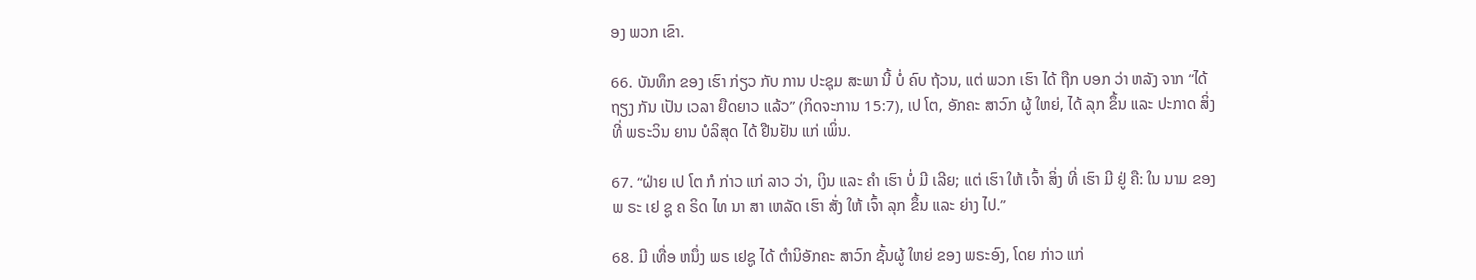ອງ ພວກ ເຂົາ.

66. ບັນທຶກ ຂອງ ເຮົາ ກ່ຽວ ກັບ ການ ປະຊຸມ ສະພາ ນີ້ ບໍ່ ຄົບ ຖ້ວນ, ແຕ່ ພວກ ເຮົາ ໄດ້ ຖືກ ບອກ ວ່າ ຫລັງ ຈາກ “ໄດ້ ຖຽງ ກັນ ເປັນ ເວລາ ຍືດຍາວ ແລ້ວ” (ກິດຈະການ 15:7), ເປ ໂຕ, ອັກຄະ ສາວົກ ຜູ້ ໃຫຍ່, ໄດ້ ລຸກ ຂຶ້ນ ແລະ ປະກາດ ສິ່ງ ທີ່ ພຣະວິນ ຍານ ບໍລິສຸດ ໄດ້ ຢືນຢັນ ແກ່ ເພິ່ນ.

67. “ຝ່າຍ ເປ ໂຕ ກໍ ກ່າວ ແກ່ ລາວ ວ່າ, ເງິນ ແລະ ຄໍາ ເຮົາ ບໍ່ ມີ ເລີຍ; ແຕ່ ເຮົາ ໃຫ້ ເຈົ້າ ສິ່ງ ທີ່ ເຮົາ ມີ ຢູ່ ຄື: ໃນ ນາມ ຂອງ ພ ຣະ ເຢ ຊູ ຄ ຣິດ ໄທ ນາ ສາ ເຫລັດ ເຮົາ ສັ່ງ ໃຫ້ ເຈົ້າ ລຸກ ຂຶ້ນ ແລະ ຍ່າງ ໄປ.”

68. ມີ ເທື່ອ ຫນຶ່ງ ພຣ ເຢຊູ ໄດ້ ຕໍານິອັກຄະ ສາວົກ ຊັ້ນຜູ້ ໃຫຍ່ ຂອງ ພຣະອົງ, ໂດຍ ກ່າວ ແກ່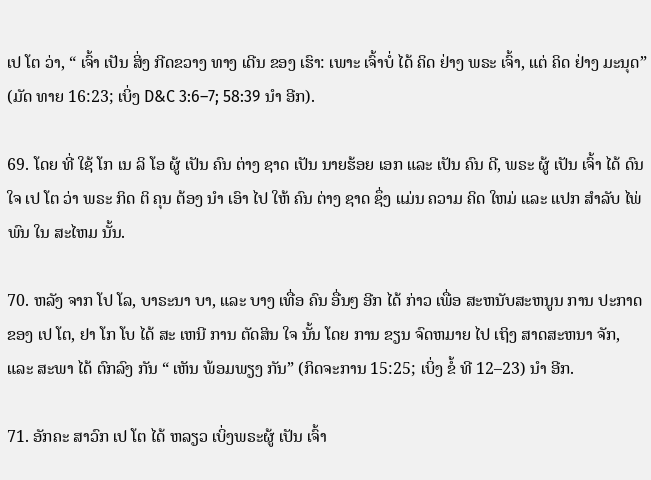ເປ ໂຕ ວ່າ, “ ເຈົ້າ ເປັນ ສິ່ງ ກີດຂວາງ ທາງ ເດີນ ຂອງ ເຮົາ: ເພາະ ເຈົ້າບໍ່ ໄດ້ ຄິດ ຢ່າງ ພຣະ ເຈົ້າ, ແຕ່ ຄິດ ຢ່າງ ມະນຸດ” (ມັດ ທາຍ 16:23; ເບິ່ງ D&C 3:6–7; 58:39 ນໍາ ອີກ).

69. ໂດຍ ທີ່ ໃຊ້ ໂກ ເນ ລິ ໂອ ຜູ້ ເປັນ ຄົນ ຕ່າງ ຊາດ ເປັນ ນາຍຮ້ອຍ ເອກ ແລະ ເປັນ ຄົນ ດີ, ພຣະ ຜູ້ ເປັນ ເຈົ້າ ໄດ້ ດົນ ໃຈ ເປ ໂຕ ວ່າ ພຣະ ກິດ ຕິ ຄຸນ ຕ້ອງ ນໍາ ເອົາ ໄປ ໃຫ້ ຄົນ ຕ່າງ ຊາດ ຊຶ່ງ ແມ່ນ ຄວາມ ຄິດ ໃຫມ່ ແລະ ແປກ ສໍາລັບ ໄພ່ ພົນ ໃນ ສະໄຫມ ນັ້ນ.

70. ຫລັງ ຈາກ ໂປ ໂລ, ບາຣະນາ ບາ, ແລະ ບາງ ເທື່ອ ຄົນ ອື່ນໆ ອີກ ໄດ້ ກ່າວ ເພື່ອ ສະຫນັບສະຫນູນ ການ ປະກາດ ຂອງ ເປ ໂຕ, ຢາ ໂກ ໂບ ໄດ້ ສະ ເຫນີ ການ ຕັດສິນ ໃຈ ນັ້ນ ໂດຍ ການ ຂຽນ ຈົດຫມາຍ ໄປ ເຖິງ ສາດສະຫນາ ຈັກ, ແລະ ສະພາ ໄດ້ ຕົກລົງ ກັນ “ ເຫັນ ພ້ອມພຽງ ກັນ” (ກິດຈະການ 15:25; ເບິ່ງ ຂໍ້ ທີ 12–23) ນໍາ ອີກ.

71. ອັກຄະ ສາວົກ ເປ ໂຕ ໄດ້ ຫລຽວ ເບິ່ງພຣະຜູ້ ເປັນ ເຈົ້າ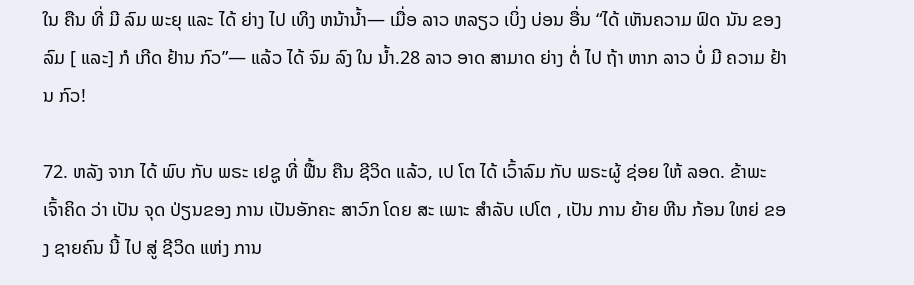ໃນ ຄືນ ທີ່ ມີ ລົມ ພະຍຸ ແລະ ໄດ້ ຍ່າງ ໄປ ເທິງ ຫນ້ານ້ຳ— ເມື່ອ ລາວ ຫລຽວ ເບິ່ງ ບ່ອນ ອື່ນ “ໄດ້ ເຫັນຄວາມ ຟົດ ນັນ ຂອງ ລົມ [ ແລະ] ກໍ ເກີດ ຢ້ານ ກົວ”— ແລ້ວ ໄດ້ ຈົມ ລົງ ໃນ ນ້ຳ.28 ລາວ ອາດ ສາມາດ ຍ່າງ ຕໍ່ ໄປ ຖ້າ ຫາກ ລາວ ບໍ່ ມີ ຄວາມ ຢ້ານ ກົວ!

72. ຫລັງ ຈາກ ໄດ້ ພົບ ກັບ ພຣະ ເຢຊູ ທີ່ ຟື້ນ ຄືນ ຊີວິດ ແລ້ວ, ເປ ໂຕ ໄດ້ ເວົ້າລົມ ກັບ ພຣະຜູ້ ຊ່ອຍ ໃຫ້ ລອດ. ຂ້າພະ ເຈົ້າຄິດ ວ່າ ເປັນ ຈຸດ ປ່ຽນຂອງ ການ ເປັນອັກຄະ ສາວົກ ໂດຍ ສະ ເພາະ ສໍາລັບ ເປໂຕ , ເປັນ ການ ຍ້າຍ ຫີນ ກ້ອນ ໃຫຍ່ ຂອງ ຊາຍຄົນ ນີ້ ໄປ ສູ່ ຊີວິດ ແຫ່ງ ການ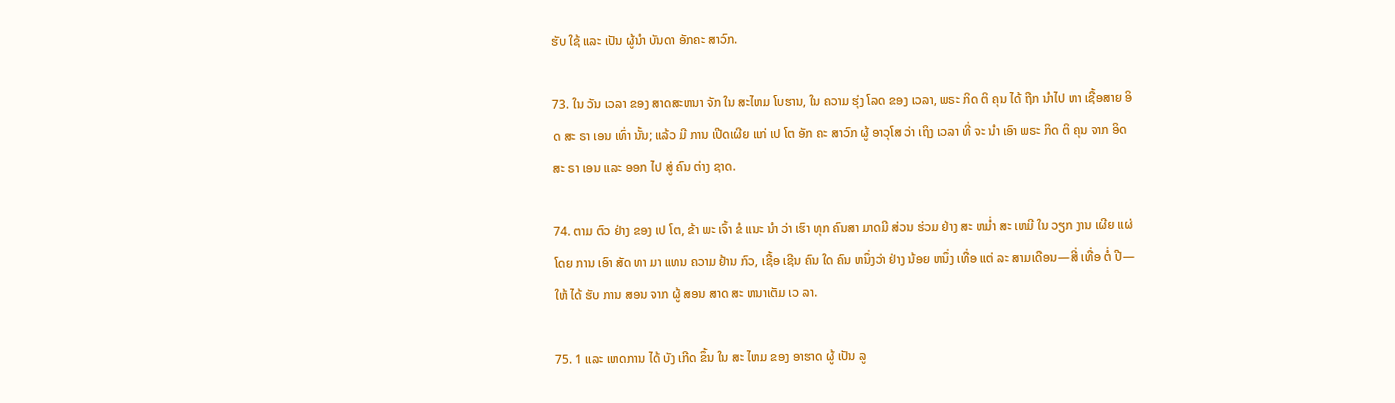ຮັບ ໃຊ້ ແລະ ເປັນ ຜູ້ນໍາ ບັນດາ ອັກຄະ ສາວົກ.

73. ໃນ ວັນ ເວລາ ຂອງ ສາດສະຫນາ ຈັກ ໃນ ສະໄຫມ ໂບຮານ, ໃນ ຄວາມ ຮຸ່ງ ໂລດ ຂອງ ເວລາ, ພຣະ ກິດ ຕິ ຄຸນ ໄດ້ ຖືກ ນໍາໄປ ຫາ ເຊື້ອສາຍ ອິດ ສະ ຣາ ເອນ ເທົ່າ ນັ້ນ; ແລ້ວ ມີ ການ ເປີດເຜີຍ ແກ່ ເປ ໂຕ ອັກ ຄະ ສາວົກ ຜູ້ ອາວຸໂສ ວ່າ ເຖິງ ເວລາ ທີ່ ຈະ ນໍາ ເອົາ ພຣະ ກິດ ຕິ ຄຸນ ຈາກ ອິດ ສະ ຣາ ເອນ ແລະ ອອກ ໄປ ສູ່ ຄົນ ຕ່າງ ຊາດ.

74. ຕາມ ຕົວ ຢ່າງ ຂອງ ເປ ໂຕ, ຂ້າ ພະ ເຈົ້າ ຂໍ ແນະ ນໍາ ວ່າ ເຮົາ ທຸກ ຄົນສາ ມາດມີ ສ່ວນ ຮ່ວມ ຢ່າງ ສະ ຫມ່ຳ ສະ ເຫມີ ໃນ ວຽກ ງານ ເຜີຍ ແຜ່ ໂດຍ ການ ເອົາ ສັດ ທາ ມາ ແທນ ຄວາມ ຢ້ານ ກົວ, ເຊື້ອ ເຊີນ ຄົນ ໃດ ຄົນ ຫນຶ່ງວ່າ ຢ່າງ ນ້ອຍ ຫນຶ່ງ ເທື່ອ ແຕ່ ລະ ສາມເດືອນ—ສີ່ ເທື່ອ ຕໍ່ ປີ—ໃຫ້ ໄດ້ ຮັບ ການ ສອນ ຈາກ ຜູ້ ສອນ ສາດ ສະ ຫນາເຕັມ ເວ ລາ.

75. 1 ແລະ ເຫດການ ໄດ້ ບັງ ເກີດ ຂຶ້ນ ໃນ ສະ ໄຫມ ຂອງ ອາຮາດ ຜູ້ ເປັນ ລູ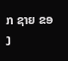ກ ຊາຍ ຂອງ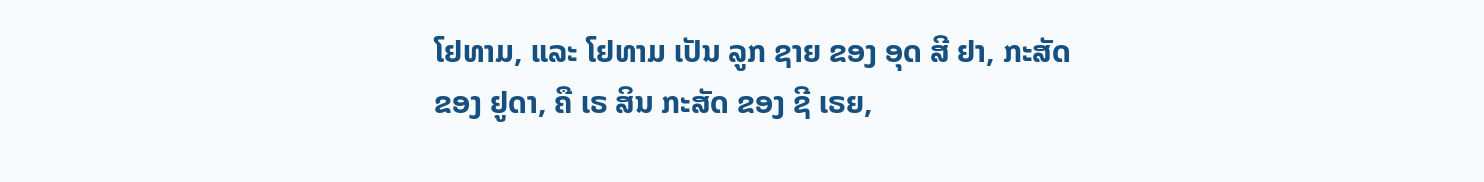ໂຢທາມ, ແລະ ໂຢທາມ ເປັນ ລູກ ຊາຍ ຂອງ ອຸດ ສີ ຢາ, ກະສັດ ຂອງ ຢູດາ, ຄື ເຣ ສິນ ກະສັດ ຂອງ ຊີ ເຣຍ,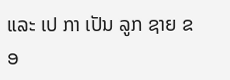ແລະ ເປ ກາ ເປັນ ລູກ ຊາຍ ຂອ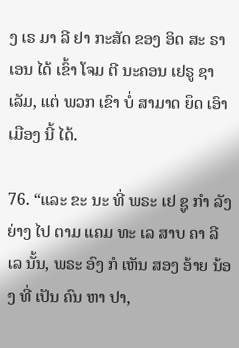ງ ເຣ ມາ ລີ ຢາ ກະສັດ ຂອງ ອິດ ສະ ຣາ ເອນ ໄດ້ ເຂົ້າ ໂຈມ ຕີ ນະຄອນ ເຢຣູ ຊາເລັມ, ແຕ່ ພວກ ເຂົາ ບໍ່ ສາມາດ ຍຶດ ເອົາ ເມືອງ ນີ້ ໄດ້.

76. “ແລະ ຂະ ນະ ທີ່ ພຣະ ເຢ ຊູ ກໍາ ລັງ ຍ່າງ ໄປ ຕາມ ແຄມ ທະ ເລ ສາບ ຄາ ລີ ເລ ນັ້ນ, ພຣະ ອົງ ກໍ ເຫັນ ສອງ ອ້າຍ ນ້ອງ ທີ່ ເປັນ ຄົນ ຫາ ປາ,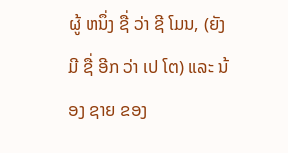ຜູ້ ຫນຶ່ງ ຊື່ ວ່າ ຊີ ໂມນ, (ຍັງ ມີ ຊື່ ອີກ ວ່າ ເປ ໂຕ) ແລະ ນ້ອງ ຊາຍ ຂອງ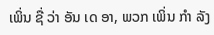ເພິ່ນ ຊື່ ວ່າ ອັນ ເດ ອາ, ພວກ ເພິ່ນ ກໍາ ລັງ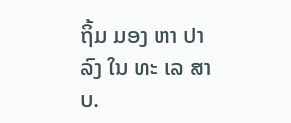ຖິ້ມ ມອງ ຫາ ປາ ລົງ ໃນ ທະ ເລ ສາບ.